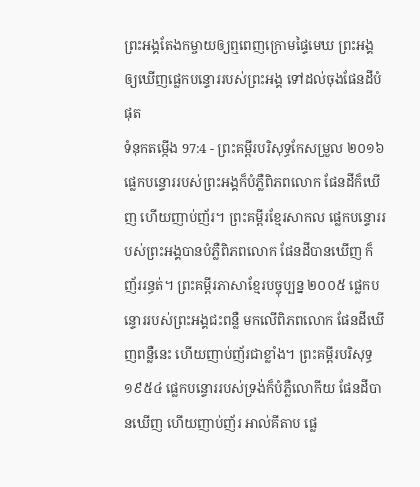ព្រះអង្គតែងកម្ចាយឲ្យឮពេញក្រោមផ្ទៃមេឃ ព្រះអង្គឲ្យឃើញផ្លេកបន្ទោររបស់ព្រះអង្គ ទៅដល់ចុងផែនដីបំផុត
ទំនុកតម្កើង 97:4 - ព្រះគម្ពីរបរិសុទ្ធកែសម្រួល ២០១៦ ផ្លេកបន្ទោររបស់ព្រះអង្គក៏បំភ្លឺពិភពលោក ផែនដីក៏ឃើញ ហើយញាប់ញ័រ។ ព្រះគម្ពីរខ្មែរសាកល ផ្លេកបន្ទោររបស់ព្រះអង្គបានបំភ្លឺពិភពលោក ផែនដីបានឃើញ ក៏ញ័ររន្ធត់។ ព្រះគម្ពីរភាសាខ្មែរបច្ចុប្បន្ន ២០០៥ ផ្លេកបន្ទោររបស់ព្រះអង្គជះពន្លឺ មកលើពិភពលោក ផែនដីឃើញពន្លឺនេះ ហើយញាប់ញ័រជាខ្លាំង។ ព្រះគម្ពីរបរិសុទ្ធ ១៩៥៤ ផ្លេកបន្ទោររបស់ទ្រង់ក៏បំភ្លឺលោកីយ ផែនដីបានឃើញ ហើយញាប់ញ័រ អាល់គីតាប ផ្លេ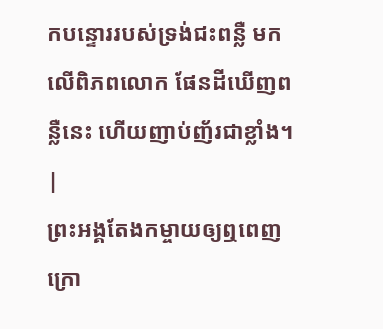កបន្ទោររបស់ទ្រង់ជះពន្លឺ មកលើពិភពលោក ផែនដីឃើញពន្លឺនេះ ហើយញាប់ញ័រជាខ្លាំង។ |
ព្រះអង្គតែងកម្ចាយឲ្យឮពេញក្រោ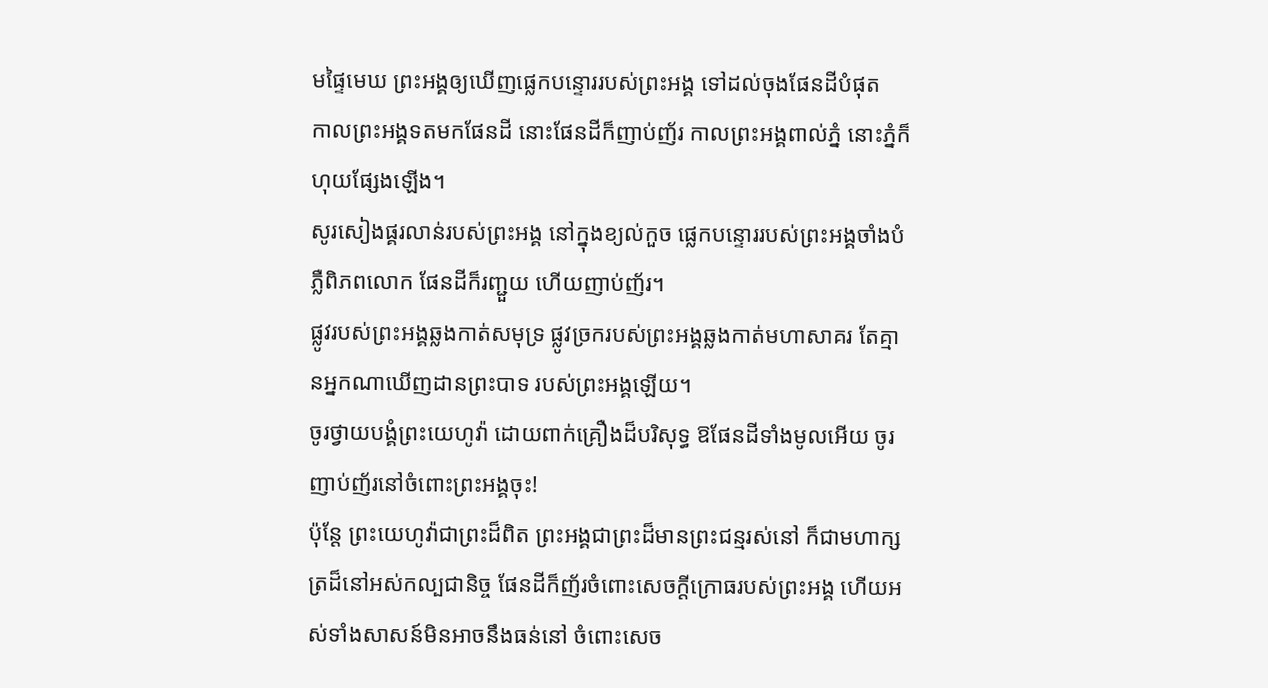មផ្ទៃមេឃ ព្រះអង្គឲ្យឃើញផ្លេកបន្ទោររបស់ព្រះអង្គ ទៅដល់ចុងផែនដីបំផុត
កាលព្រះអង្គទតមកផែនដី នោះផែនដីក៏ញាប់ញ័រ កាលព្រះអង្គពាល់ភ្នំ នោះភ្នំក៏ហុយផ្សែងឡើង។
សូរសៀងផ្គរលាន់របស់ព្រះអង្គ នៅក្នុងខ្យល់កួច ផ្លេកបន្ទោររបស់ព្រះអង្គចាំងបំភ្លឺពិភពលោក ផែនដីក៏រញ្ជួយ ហើយញាប់ញ័រ។
ផ្លូវរបស់ព្រះអង្គឆ្លងកាត់សមុទ្រ ផ្លូវច្រករបស់ព្រះអង្គឆ្លងកាត់មហាសាគរ តែគ្មានអ្នកណាឃើញដានព្រះបាទ របស់ព្រះអង្គឡើយ។
ចូរថ្វាយបង្គំព្រះយេហូវ៉ា ដោយពាក់គ្រឿងដ៏បរិសុទ្ធ ឱផែនដីទាំងមូលអើយ ចូរញាប់ញ័រនៅចំពោះព្រះអង្គចុះ!
ប៉ុន្តែ ព្រះយេហូវ៉ាជាព្រះដ៏ពិត ព្រះអង្គជាព្រះដ៏មានព្រះជន្មរស់នៅ ក៏ជាមហាក្សត្រដ៏នៅអស់កល្បជានិច្ច ផែនដីក៏ញ័រចំពោះសេចក្ដីក្រោធរបស់ព្រះអង្គ ហើយអស់ទាំងសាសន៍មិនអាចនឹងធន់នៅ ចំពោះសេច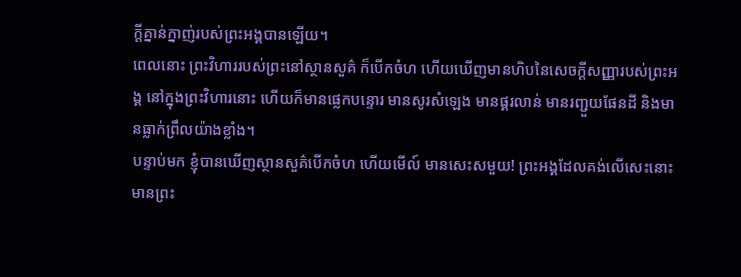ក្ដីគ្នាន់ក្នាញ់របស់ព្រះអង្គបានឡើយ។
ពេលនោះ ព្រះវិហាររបស់ព្រះនៅស្ថានសួគ៌ ក៏បើកចំហ ហើយឃើញមានហិបនៃសេចក្ដីសញ្ញារបស់ព្រះអង្គ នៅក្នុងព្រះវិហារនោះ ហើយក៏មានផ្លេកបន្ទោរ មានសូរសំឡេង មានផ្គរលាន់ មានរញ្ជួយផែនដី និងមានធ្លាក់ព្រឹលយ៉ាងខ្លាំង។
បន្ទាប់មក ខ្ញុំបានឃើញស្ថានសួគ៌បើកចំហ ហើយមើល៍ មានសេះសមួយ! ព្រះអង្គដែលគង់លើសេះនោះ មានព្រះ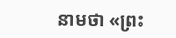នាមថា «ព្រះ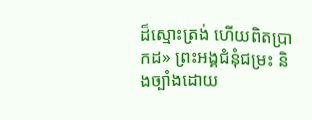ដ៏ស្មោះត្រង់ ហើយពិតប្រាកដ» ព្រះអង្គជំនុំជម្រះ និងច្បាំងដោយ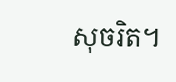សុចរិត។